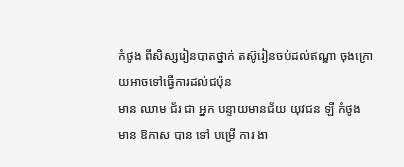កំថូង ពីសិស្សរៀនបាតថ្នាក់ តស៊ូរៀនចប់ដល់ឥណ្ឌា ចុងក្រោយអាចទៅធ្វើការដល់ជប៉ុន
មាន ឈាម ជ័រ ជា អ្នក បន្ទាយមានជ័យ យុវជន ឡី កំថូង មាន ឱកាស បាន ទៅ បម្រើ ការ ងា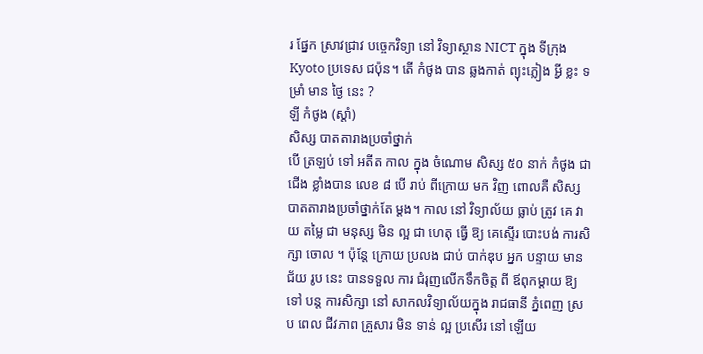រ ផ្នែក ស្រាវជ្រាវ បច្ចេកវិទ្យា នៅ វិទ្យាស្ថាន NICT ក្នុង ទីក្រុង Kyoto ប្រទេស ជប៉ុន។ តើ កំថូង បាន ឆ្លងកាត់ ព្យុះភ្លៀង អ្វី ខ្លះ ទម្រាំ មាន ថ្ងៃ នេះ ?
ឡី កំថូង (ស្ដាំ)
សិស្ស បាតតារាងប្រចាំថ្នាក់
បើ ត្រឡប់ ទៅ អតីត កាល ក្នុង ចំណោម សិស្ស ៥០ នាក់ កំថូង ជាជើង ខ្លាំងបាន លេខ ៨ បើ រាប់ ពីក្រោយ មក វិញ ពោលគឺ សិស្ស បាតតារាងប្រចាំថ្នាក់តែ ម្ដង។ កាល នៅ វិទ្យាល័យ ធ្លាប់ ត្រូវ គេ វាយ តម្លៃ ជា មនុស្ស មិន ល្អ ជា ហេតុ ធ្វើ ឱ្យ គេស្ទើរ បោះបង់ ការសិក្សា ចោល ។ ប៉ុន្តែ ក្រោយ ប្រលង ជាប់ បាក់ឌុប អ្នក បន្ទាយ មានជ័យ រូប នេះ បានទទួល ការ ជំរុញលើកទឹកចិត្ត ពី ឪពុកម្ដាយ ឱ្យ ទៅ បន្ត ការសិក្សា នៅ សាកលវិទ្យាល័យក្នុង រាជធានី ភ្នំពេញ ស្រប ពេល ជីវភាព គ្រួសារ មិន ទាន់ ល្អ ប្រសើរ នៅ ឡើយ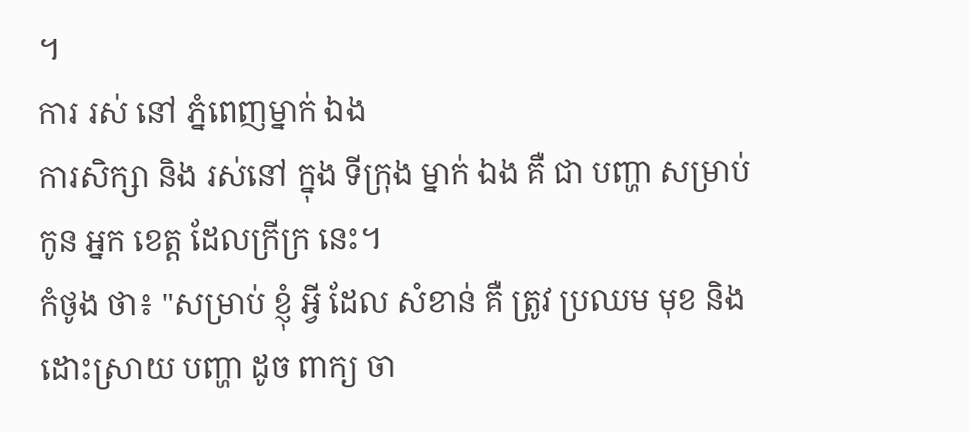។
ការ រស់ នៅ ភ្នំពេញម្នាក់ ឯង
ការសិក្សា និង រស់នៅ ក្នុង ទីក្រុង ម្នាក់ ឯង គឺ ជា បញ្ហា សម្រាប់ កូន អ្នក ខេត្ត ដែលក្រីក្រ នេះ។
កំថូង ថា៖ "សម្រាប់ ខ្ញុំ អ្វី ដែល សំខាន់ គឺ ត្រូវ ប្រឈម មុខ និង ដោះស្រាយ បញ្ហា ដូច ពាក្យ ចា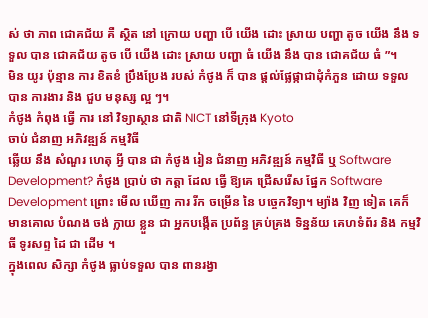ស់ ថា ភាព ជោគជ័យ គឺ ស្ថិត នៅ ក្រោយ បញ្ហា បើ យើង ដោះ ស្រាយ បញ្ហា តូច យើង នឹង ទទួល បាន ជោគជ័យ តូច បើ យើង ដោះ ស្រាយ បញ្ហា ធំ យើង នឹង បាន ជោគជ័យ ធំ ”។
មិន យូរ ប៉ុន្មាន ការ ខិតខំ ប្រឹងប្រែង របស់ កំថូង ក៏ បាន ផ្ដល់ផ្លែផ្កាជាដុំកំភួន ដោយ ទទួល បាន ការងារ និង ជួប មនុស្ស ល្អ ៗ។
កំថូង កំពុង ធ្វើ ការ នៅ វិទ្យាស្ថាន ជាតិ NICT នៅទីក្រុង Kyoto
ចាប់ ជំនាញ អភិវឌ្ឍន៍ កម្មវិធី
ឆ្លើយ នឹង សំណួរ ហេតុ អ្វី បាន ជា កំថូង រៀន ជំនាញ អភិវឌ្ឍន៍ កម្មវិធី ឬ Software Development? កំថូង ប្រាប់ ថា កត្តា ដែល ធ្វើ ឱ្យគេ ជ្រើសរើស ផ្នែក Software Development ព្រោះ មើល ឃើញ ការ រីក ចម្រើន នៃ បច្ចេកវិទ្យា។ ម្យ៉ាង វិញ ទៀត គេក៏ មានគោល បំណង ចង់ ក្លាយ ខ្លួន ជា អ្នកបង្កើត ប្រព័ន្ធ គ្រប់គ្រង ទិន្នន័យ គេហទំព័រ និង កម្មវិធី ទូរសព្ទ ដៃ ជា ដើម ។
ក្នុងពេល សិក្សា កំថូង ធ្លាប់ទទួល បាន ពានរង្វា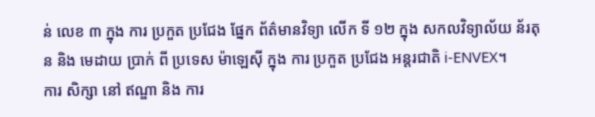ន់ លេខ ៣ ក្នុង ការ ប្រកួត ប្រជែង ផ្នែក ព័ត៌មានវិទ្យា លើក ទី ១២ ក្នុង សកលវិទ្យាល័យ ន័រតុន និង មេដាយ ប្រាក់ ពី ប្រទេស ម៉ាឡេស៊ី ក្នុង ការ ប្រកួត ប្រជែង អន្តរជាតិ i-ENVEX។
ការ សិក្សា នៅ ឥណ្ឌា និង ការ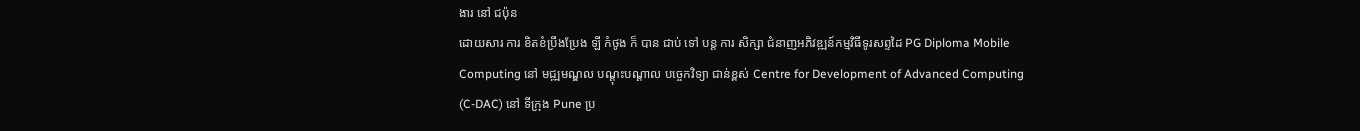ងារ នៅ ជប៉ុន
ដោយសារ ការ ខិតខំប្រឹងប្រែង ឡី កំថូង ក៏ បាន ជាប់ ទៅ បន្ត ការ សិក្សា ជំនាញអភិវឌ្ឍន៍កម្មវិធីទូរសព្ទដៃ PG Diploma Mobile Computing នៅ មជ្ឍមណ្ឌល បណ្តុះបណ្តាល បច្ចេកវិទ្យា ជាន់ខ្ពស់ Centre for Development of Advanced Computing (C-DAC) នៅ ទីក្រុង Pune ប្រ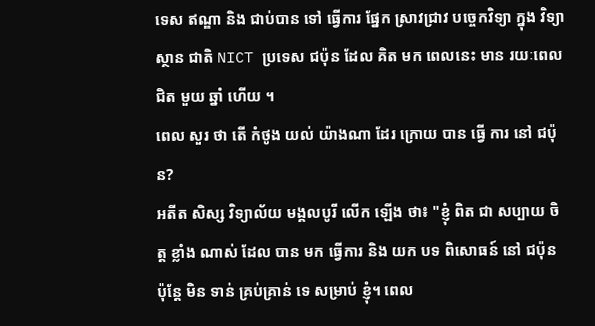ទេស ឥណ្ឌា និង ជាប់បាន ទៅ ធ្វើការ ផ្នែក ស្រាវជ្រាវ បច្ចេកវិទ្យា ក្នុង វិទ្យាស្ថាន ជាតិ NICT ប្រទេស ជប៉ុន ដែល គិត មក ពេលនេះ មាន រយៈពេល ជិត មួយ ឆ្នាំ ហើយ ។
ពេល សួរ ថា តើ កំថូង យល់ យ៉ាងណា ដែរ ក្រោយ បាន ធ្វើ ការ នៅ ជប៉ុន?
អតីត សិស្ស វិទ្យាល័យ មង្គលបូរី លើក ឡើង ថា៖ "ខ្ញុំ ពិត ជា សប្បាយ ចិត្ត ខ្លាំង ណាស់ ដែល បាន មក ធ្វើការ និង យក បទ ពិសោធន៍ នៅ ជប៉ុន ប៉ុន្តែ មិន ទាន់ គ្រប់គ្រាន់ ទេ សម្រាប់ ខ្ញុំ។ ពេល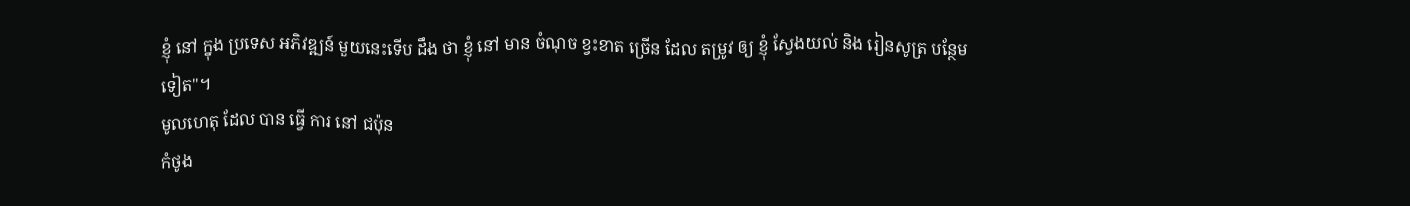ខ្ញុំ នៅ ក្នុង ប្រទេស អភិវឌ្ឍន៍ មួយនេះទើប ដឹង ថា ខ្ញុំ នៅ មាន ចំណុច ខ្វះខាត ច្រើន ដែល តម្រូវ ឲ្យ ខ្ញុំ ស្វែងយល់ និង រៀនសូត្រ បន្ថែមទៀត"។
មូលហេតុ ដែល បាន ធ្វើ ការ នៅ ជប៉ុន
កំថូង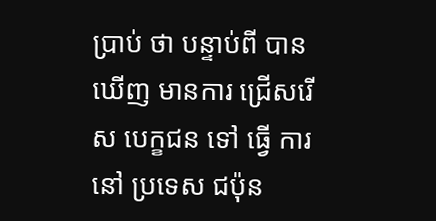ប្រាប់ ថា បន្ទាប់ពី បានឃើញ មានការ ជ្រើសរើស បេក្ខជន ទៅ ធ្វើ ការ នៅ ប្រទេស ជប៉ុន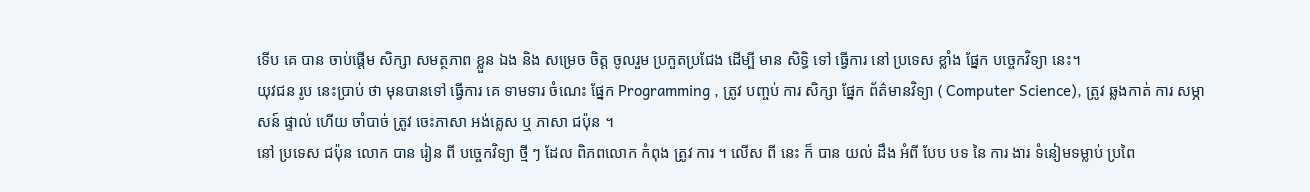ទើប គេ បាន ចាប់ផ្តើម សិក្សា សមត្ថភាព ខ្លួន ឯង និង សម្រេច ចិត្ត ចូលរួម ប្រកួតប្រជែង ដើម្បី មាន សិទ្ធិ ទៅ ធ្វើការ នៅ ប្រទេស ខ្លាំង ផ្នែក បច្ចេកវិទ្យា នេះ។
យុវជន រូប នេះប្រាប់ ថា មុនបានទៅ ធ្វើការ គេ ទាមទារ ចំណេះ ផ្នែក Programming , ត្រូវ បញ្ចប់ ការ សិក្សា ផ្នែក ព័ត៌មានវិទ្យា ( Computer Science), ត្រូវ ឆ្លងកាត់ ការ សម្ភាសន៍ ផ្ទាល់ ហើយ ចាំបាច់ ត្រូវ ចេះភាសា អង់គ្លេស ឬ ភាសា ជប៉ុន ។
នៅ ប្រទេស ជប៉ុន លោក បាន រៀន ពី បច្ចេកវិទ្យា ថ្មី ៗ ដែល ពិភពលោក កំពុង ត្រូវ ការ ។ លើស ពី នេះ ក៏ បាន យល់ ដឹង អំពី បែប បទ នៃ ការ ងារ ទំនៀមទម្លាប់ ប្រពៃ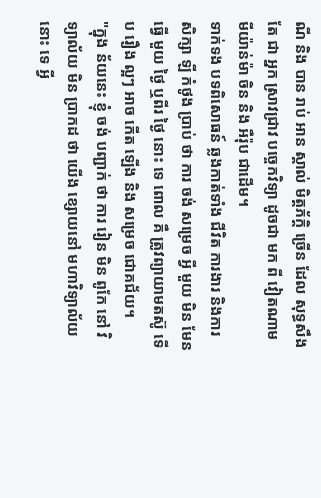ណី និង បាន រាប់ អាន ស្គាល់ មិត្តភ័ក្ដិ ច្រើន ដែល សុទ្ធសឹងតែ ជា អ្នក ស្រាវជ្រាវ បច្ចេកវិទ្យា ដូចជា មក ពី វៀតណាម មីយ៉ាន់ម៉ា ចិន និង អឺរ៉ុប ជាដើម។
ទាក់ទង បទពិសោធន៍ ឆ្លងកាត់ទាំង ជីវិត ការងារ និងការ សិក្សា ឡី កំថូង ប្រាប់ ថា ការ ចង់ សម្រេច អ្វី មួយ មិន មែន ធ្វើ មួយ ថ្ងៃ ឬពីរ ថ្ងៃ នោះ ទេ ពោល គឺ ត្រូវព្យាយាមតស៊ូ ទើប រឿង ល្អៗ អាច កើត ឡើង និង សម្រេច ជោគជ័យ។
"ក្នុង ន័យនេះ ខ្ញុំ ចង់ បញ្ជាក់ ថា ការ រៀន មិន ពូកែ នៅ វិទ្យាល័យ មិន ប្រាកដ ថា យើង ខ្សោយនៅ មហាវិទ្យាល័យ នោះ ទេ អ្វី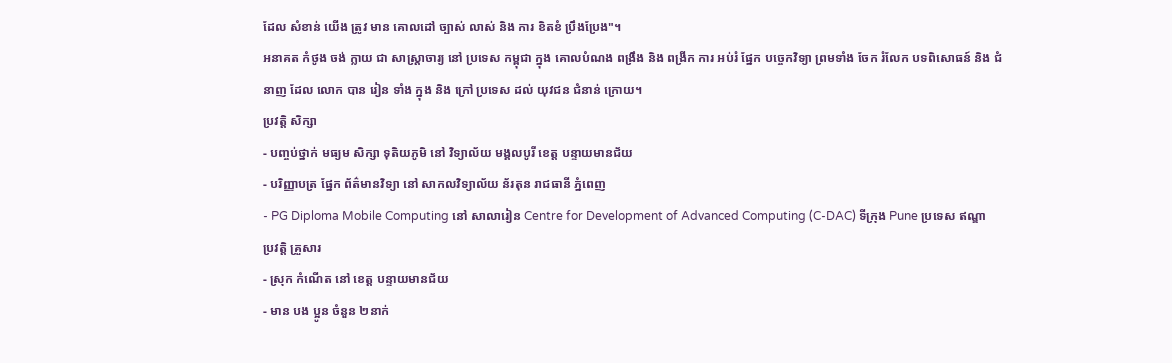ដែល សំខាន់ យើង ត្រូវ មាន គោលដៅ ច្បាស់ លាស់ និង ការ ខិតខំ ប្រឹងប្រែង"។
អនាគត កំថូង ចង់ ក្លាយ ជា សាស្ត្រាចារ្យ នៅ ប្រទេស កម្ពុជា ក្នុង គោលបំណង ពង្រឹង និង ពង្រីក ការ អប់រំ ផ្នែក បច្ចេកវិទ្យា ព្រមទាំង ចែក រំលែក បទពិសោធន៍ និង ជំនាញ ដែល លោក បាន រៀន ទាំង ក្នុង និង ក្រៅ ប្រទេស ដល់ យុវជន ជំនាន់ ក្រោយ។
ប្រវត្តិ សិក្សា
- បញ្ចប់ថ្នាក់ មធ្យម សិក្សា ទុតិយភូមិ នៅ វិទ្យាល័យ មង្គលបូរី ខេត្ត បន្ទាយមានជ័យ
- បរិញ្ញាបត្រ ផ្នែក ព័ត៌មានវិទ្យា នៅ សាកលវិទ្យាល័យ ន័រតុន រាជធានី ភ្នំពេញ
- PG Diploma Mobile Computing នៅ សាលារៀន Centre for Development of Advanced Computing (C-DAC) ទីក្រុង Pune ប្រទេស ឥណ្ឌា
ប្រវត្តិ គ្រួសារ
- ស្រុក កំណើត នៅ ខេត្ត បន្ទាយមានជ័យ
- មាន បង ប្អូន ចំនួន ២នាក់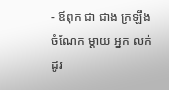- ឪពុក ជា ជាង ក្រឡឹង ចំណែក ម្ដាយ អ្នក លក់ដូរ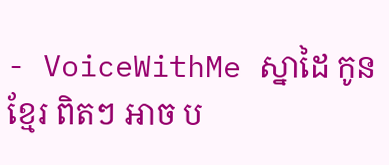- VoiceWithMe ស្នាដៃ កូនខ្មែរ ពិតៗ អាច ប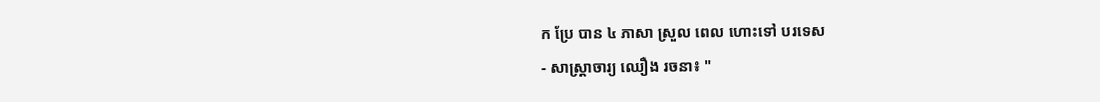ក ប្រែ បាន ៤ ភាសា ស្រួល ពេល ហោះទៅ បរទេស
- សាស្រ្តាចារ្យ ឈឿង រចនា៖ "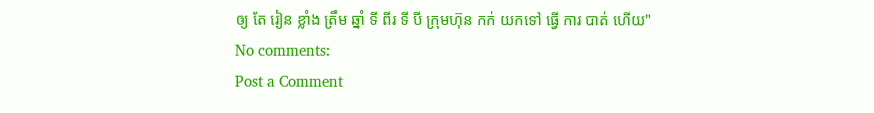ឲ្យ តែ រៀន ខ្លាំង ត្រឹម ឆ្នាំ ទី ពីរ ទី បី ក្រុមហ៊ុន កក់ យកទៅ ធ្វើ ការ បាត់ ហើយ"
No comments:
Post a Comment